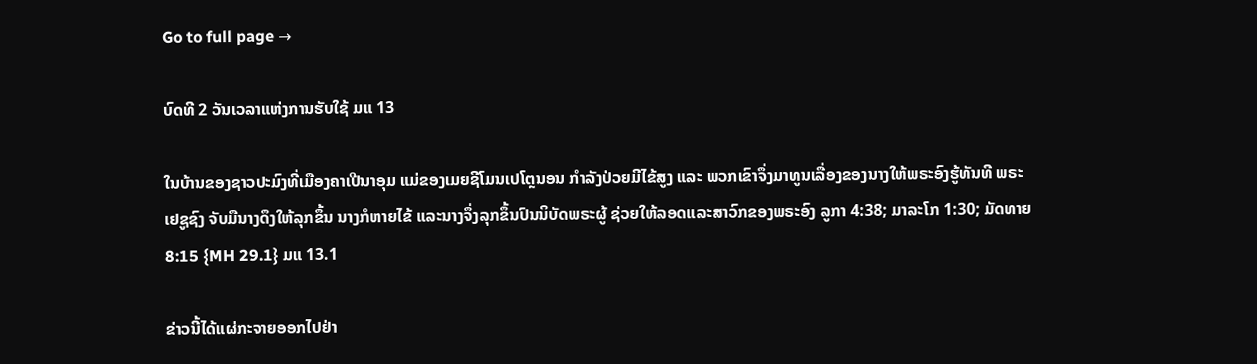Go to full page →

ບົດທີ 2 ວັນເວລາແຫ່ງການຮັບໃຊ້ ມແ 13

ໃນບ້ານຂອງຊາວປະມົງທີ່ເມືອງຄາເປີນາອຸມ ແມ່ຂອງເມຍຊີໂມນເປໂຕຼນອນ ກໍາລັງປ່ວຍມີໄຂ້ສູງ ແລະ ພວກເຂົາຈຶ່ງມາທູນເລື່ອງຂອງນາງໃຫ້ພຣະອົງຮູ້ທັນທີ ພຣະ ເຢຊູຊົງ ຈັບມືນາງດຶງໃຫ້ລຸກຂຶ້ນ ນາງກໍຫາຍໄຂ້ ແລະນາງຈຶ່ງລຸກຂຶ້ນປົນນິບັດພຣະຜູ້ ຊ່ວຍໃຫ້ລອດແລະສາວົກຂອງພຣະອົງ ລູກາ 4:38; ມາລະໂກ 1:30; ມັດທາຍ 8:15 {MH 29.1} ມແ 13.1

ຂ່າວນີ້ໄດ້ແຜ່ກະຈາຍອອກໄປຢ່າ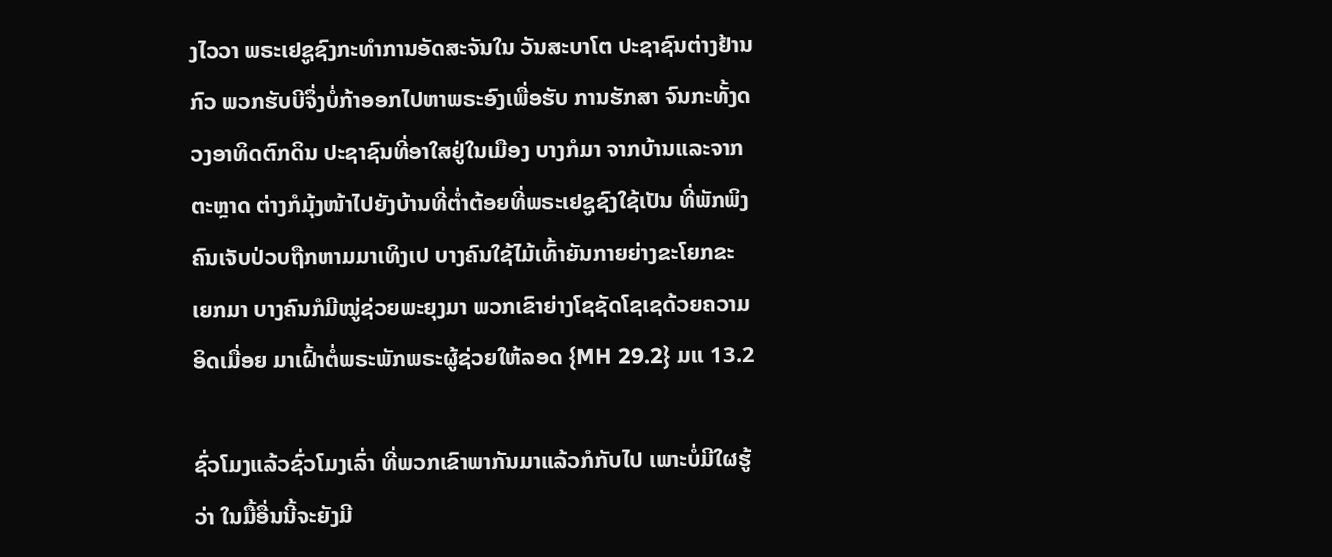ງໄວວາ ພຣະເຢຊູຊົງກະທໍາການອັດສະຈັນໃນ ວັນສະບາໂຕ ປະຊາຊົນຕ່າງຢ້ານກົວ ພວກຮັບບີຈຶ່ງບໍ່ກ້າອອກໄປຫາພຣະອົງເພື່ອຮັບ ການຮັກສາ ຈົນກະທັ້ງດວງອາທິດຕົກດິນ ປະຊາຊົນທີ່ອາໃສຢູ່ໃນເມືອງ ບາງກໍມາ ຈາກບ້ານແລະຈາກຕະຫຼາດ ຕ່າງກໍມຸ້ງໜ້າໄປຍັງບ້ານທີ່ຕໍ່າຕ້ອຍທີ່ພຣະເຢຊູຊົງໃຊ້ເປັນ ທີ່ພັກພິງ ຄົນເຈັບປ່ວບຖືກຫາມມາເທິງເປ ບາງຄົນໃຊ້ໄມ້ເທົ້າຍັນກາຍຍ່າງຂະໂຍກຂະ ເຍກມາ ບາງຄົນກໍມີໝູ່ຊ່ວຍພະຍຸງມາ ພວກເຂົາຍ່າງໂຊຊັດໂຊເຊດ້ວຍຄວາມອິດເມື່ອຍ ມາເຝົ້າຕໍ່ພຣະພັກພຣະຜູ້ຊ່ວຍໃຫ້ລອດ {MH 29.2} ມແ 13.2

ຊົ່ວໂມງແລ້ວຊົ່ວໂມງເລົ່າ ທີ່ພວກເຂົາພາກັນມາແລ້ວກໍກັບໄປ ເພາະບໍ່ມີໃຜຮູ້ວ່າ ໃນມື້ອື່ນນີ້ຈະຍັງມີ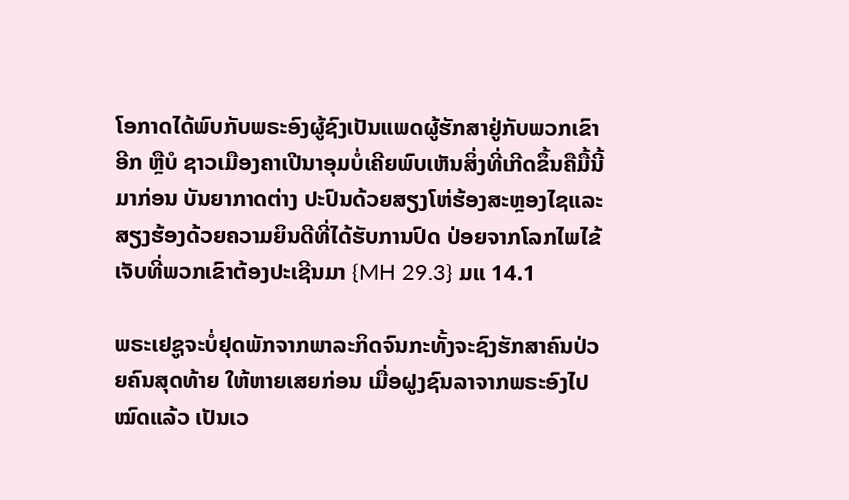ໂອກາດໄດ້ພົບກັບພຣະອົງຜູ້ຊົງເປັນແພດຜູ້ຮັກສາຢູ່ກັບພວກເຂົາອີກ ຫຼືບໍ ຊາວເມືອງຄາເປີນາອຸມບໍ່ເຄີຍພົບເຫັນສິ່ງທີ່ເກີດຂຶ້ນຄືມື້ນີ້ມາກ່ອນ ບັນຍາກາດຕ່າງ ປະປົນດ້ວຍສຽງໂຫ່ຮ້ອງສະຫຼອງໄຊແລະສຽງຮ້ອງດ້ວຍຄວາມຍິນດີທີ່ໄດ້ຮັບການປົດ ປ່ອຍຈາກໂລກໄພໄຂ້ເຈັບທີ່ພວກເຂົາຕ້ອງປະເຊີນມາ {MH 29.3} ມແ 14.1

ພຣະເຢຊູຈະບໍ່ຢຸດພັກຈາກພາລະກິດຈົນກະທັ້ງຈະຊົງຮັກສາຄົນປ່ວຍຄົນສຸດທ້າຍ ໃຫ້ຫາຍເສຍກ່ອນ ເມື່ອຝູງຊົນລາຈາກພຣະອົງໄປໝົດແລ້ວ ເປັນເວ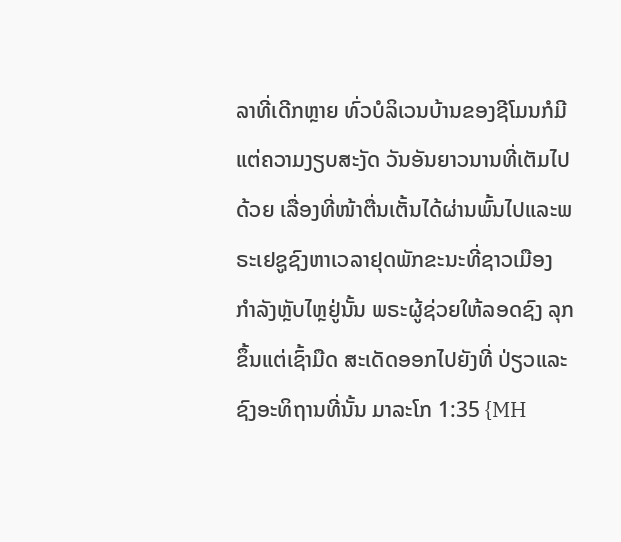ລາທີ່ເດີກຫຼາຍ ທົ່ວບໍລິເວນບ້ານຂອງຊີໂມນກໍມີແຕ່ຄວາມງຽບສະງັດ ວັນອັນຍາວນານທີ່ເຕັມໄປດ້ວຍ ເລື່ອງທີ່ໜ້າຕື່ນເຕັ້ນໄດ້ຜ່ານພົ້ນໄປແລະພຣະເຢຊູຊົງຫາເວລາຢຸດພັກຂະນະທີ່ຊາວເມືອງ ກໍາລັງຫຼັບໄຫຼຢູ່ນັ້ນ ພຣະຜູ້ຊ່ວຍໃຫ້ລອດຊົງ ລຸກຂຶ້ນແຕ່ເຊົ້າມືດ ສະເດັດອອກໄປຍັງທີ່ ປ່ຽວແລະຊົງອະທິຖານທີ່ນັ້ນ ມາລະໂກ 1:35 {MH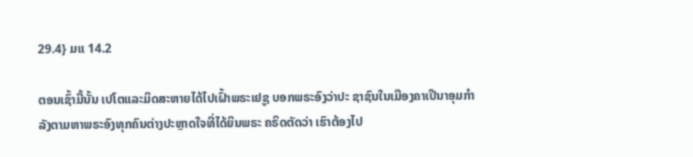29.4} ມແ 14.2

ຕອນເຊົ້າມື້ນັ້ນ ເປໂຕແລະມິດສະຫາຍໄດ້ໄປເຝົ້າພຣະເຢຊູ ບອກພຣະອົງວ່າປະ ຊາຊົນໃນເມືອງຄາເປີນາອຸມກໍາລັງຕາມຫາພຣະອົງທຸກຄົນຕ່າງປະຫຼາດໃຈທີ່ໄດ້ຍິນພຣະ ຄຣິດຕັດວ່າ ເຮົາຕ້ອງໄປ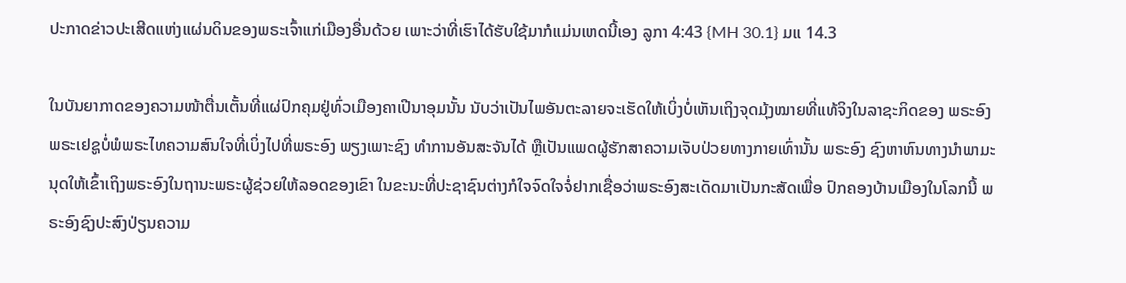ປະກາດຂ່າວປະເສີດແຫ່ງແຜ່ນດິນຂອງພຣະເຈົ້າແກ່ເມືອງອື່ນດ້ວຍ ເພາະວ່າທີ່ເຮົາໄດ້ຮັບໃຊ້ມາກໍແມ່ນເຫດນີ້ເອງ ລູກາ 4:43 {MH 30.1} ມແ 14.3

ໃນບັນຍາກາດຂອງຄວາມໜ້າຕື່ນເຕັ້ນທີ່ແຜ່ປົກຄຸມຢູ່ທົ່ວເມືອງຄາເປີນາອຸມນັ້ນ ນັບວ່າເປັນໄພອັນຕະລາຍຈະເຮັດໃຫ້ເບິ່ງບໍ່ເຫັນເຖິງຈຸດມຸ້ງໝາຍທີ່ແທ້ຈິງໃນລາຊະກິດຂອງ ພຣະອົງ ພຣະເຢຊູບໍ່ພໍພຣະໄທຄວາມສົນໃຈທີ່ເບິ່ງໄປທີ່ພຣະອົງ ພຽງເພາະຊົງ ທໍາການອັນສະຈັນໄດ້ ຫຼືເປັນແພດຜູ້ຮັກສາຄວາມເຈັບປ່ວຍທາງກາຍເທົ່ານັ້ນ ພຣະອົງ ຊົງຫາຫົນທາງນໍາພາມະນຸດໃຫ້ເຂົ້າເຖິງພຣະອົງໃນຖານະພຣະຜູ້ຊ່ວຍໃຫ້ລອດຂອງເຂົາ ໃນຂະນະທີ່ປະຊາຊົນຕ່າງກໍໃຈຈົດໃຈຈໍ່ຢາກເຊື່ອວ່າພຣະອົງສະເດັດມາເປັນກະສັດເພື່ອ ປົກຄອງບ້ານເມືອງໃນໂລກນີ້ ພຣະອົງຊົງປະສົງປ່ຽນຄວາມ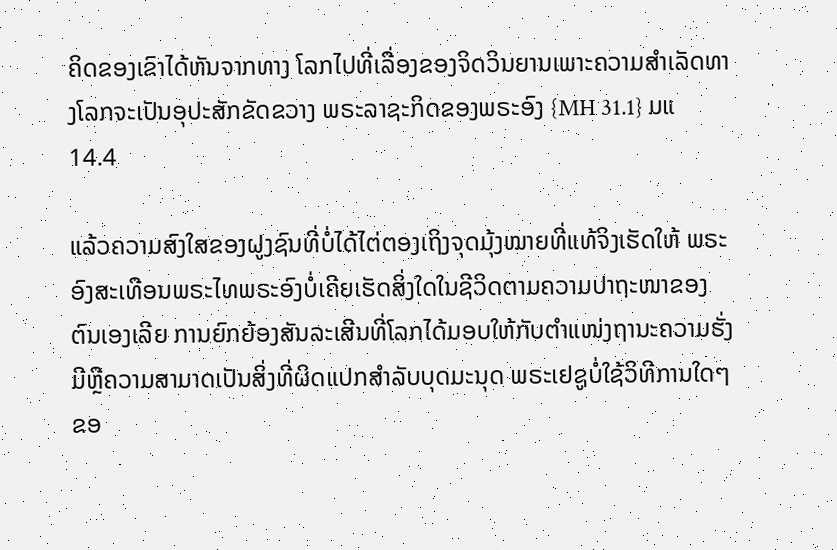ຄິດຂອງເຂົາໄດ້ຫັນຈາກທາງ ໂລກໄປທີ່ເລື່ອງຂອງຈິດວິນຍານເພາະຄວາມສໍາເລັດທາງໂລກຈະເປັນອຸປະສັກຂັດຂວາງ ພຣະລາຊະກິດຂອງພຣະອົງ {MH 31.1} ມແ 14.4

ແລ້ວຄວາມສົງໃສຂອງຝູງຊົນທີ່ບໍ່ໄດ້ໄຕ່ຕອງເຖິງຈຸດມຸ້ງໝາຍທີ່ແທ້ຈິງເຮັດໃຫ້ ພຣະອົງສະເທືອນພຣະໄທພຣະອົງບໍ່ເຄີຍເຮັດສິ່ງໃດໃນຊີວິດຕາມຄວາມປາຖະໜາຂອງ ຕົນເອງເລີຍ ການຍົກຍ້ອງສັນລະເສີນທີ່ໂລກໄດ້ມອບໃຫ້ກັບຕໍາແໜ່ງຖານະຄວາມຮັ່ງ ມີຫຼືຄວາມສາມາດເປັນສິ່ງທີ່ຜິດແປກສໍາລັບບຸດມະນຸດ ພຣະເຢຊູບໍ່ໃຊ້ວິທີການໃດໆ ຂອ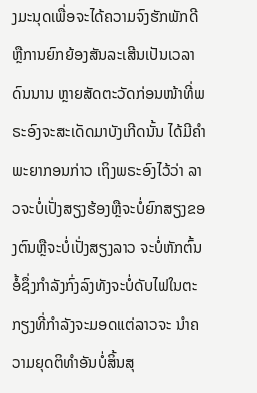ງມະນຸດເພື່ອຈະໄດ້ຄວາມຈົງຮັກພັກດີຫຼືການຍົກຍ້ອງສັນລະເສີນເປັນເວລາດົນນານ ຫຼາຍສັດຕະວັດກ່ອນໜ້າທີ່ພຣະອົງຈະສະເດັດມາບັງເກີດນັ້ນ ໄດ້ມີຄໍາພະຍາກອນກ່າວ ເຖິງພຣະອົງໄວ້ວ່າ ລາວຈະບໍ່ເປັ່ງສຽງຮ້ອງຫຼືຈະບໍ່ຍົກສຽງຂອງຕົນຫຼືຈະບໍ່ເປັ່ງສຽງລາວ ຈະບໍ່ຫັກຕົ້ນອໍ້ຊຶ່ງກໍາລັງກົ່ງລົງທັງຈະບໍ່ດັບໄຟໃນຕະກຽງທີ່ກໍາລັງຈະມອດແຕ່ລາວຈະ ນໍາຄວາມຍຸດຕິທໍາອັນບໍ່ສິ້ນສຸ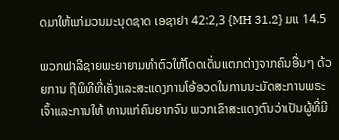ດມາໃຫ້ແກ່ມວນມະນຸດຊາດ ເອຊາຢາ 42:2,3 {MH 31.2} ມແ 14.5

ພວກຟາລີຊາຍພະຍາຍາມທໍາຕົວໃຫ້ໂດດເດັ່ນແຕກຕ່າງຈາກຄົນອື່ນໆ ດ້ວຍການ ຖືພິທີທີ່ເຄັ່ງແລະສະແດງການໂອ້ອວດໃນການນະມັດສະການພຣະເຈົ້າແລະການໃຫ້ ທານແກ່ຄົນຍາກຈົນ ພວກເຂົາສະແດງຕົນວ່າເປັນຜູ້ທີ່ມີ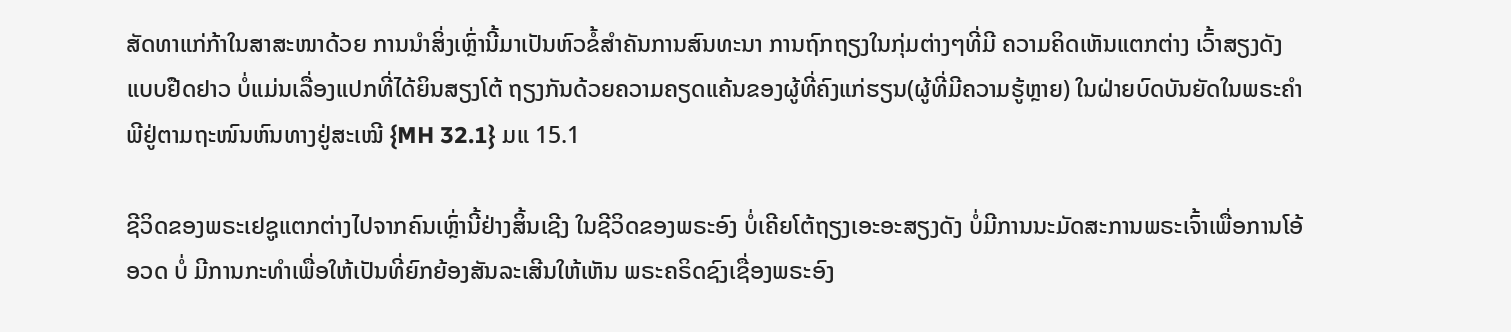ສັດທາແກ່ກ້າໃນສາສະໜາດ້ວຍ ການນໍາສິ່ງເຫຼົ່ານີ້ມາເປັນຫົວຂໍ້ສໍາຄັນການສົນທະນາ ການຖົກຖຽງໃນກຸ່ມຕ່າງໆທີ່ມີ ຄວາມຄິດເຫັນແຕກຕ່າງ ເວົ້າສຽງດັງແບບຢືດຢາວ ບໍ່ແມ່ນເລື່ອງແປກທີ່ໄດ້ຍິນສຽງໂຕ້ ຖຽງກັນດ້ວຍຄວາມຄຽດແຄ້ນຂອງຜູ້ທີ່ຄົງແກ່ຮຽນ(ຜູ້ທີ່ມີຄວາມຮູ້ຫຼາຍ) ໃນຝ່າຍບົດບັນຍັດໃນພຣະຄໍາພີຢູ່ຕາມຖະໜົນຫົນທາງຢູ່ສະເໝີ {MH 32.1} ມແ 15.1

ຊີວິດຂອງພຣະເຢຊູແຕກຕ່າງໄປຈາກຄົນເຫຼົ່ານີ້ຢ່າງສິ້ນເຊີງ ໃນຊີວິດຂອງພຣະອົງ ບໍ່ເຄີຍໂຕ້ຖຽງເອະອະສຽງດັງ ບໍ່ມີການນະມັດສະການພຣະເຈົ້າເພື່ອການໂອ້ອວດ ບໍ່ ມີການກະທໍາເພື່ອໃຫ້ເປັນທີ່ຍົກຍ້ອງສັນລະເສີນໃຫ້ເຫັນ ພຣະຄຣິດຊົງເຊື່ອງພຣະອົງ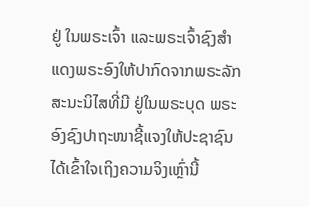ຢູ່ ໃນພຣະເຈົ້າ ແລະພຣະເຈົ້າຊົງສໍາແດງພຣະອົງໃຫ້ປາກົດຈາກພຣະລັກສະນະນິໄສທີ່ມີ ຢູ່ໃນພຣະບຸດ ພຣະອົງຊົງປາຖະໜາຊີ້ແຈງໃຫ້ປະຊາຊົນໄດ້ເຂົ້າໃຈເຖິງຄວາມຈິງເຫຼົ່ານີ້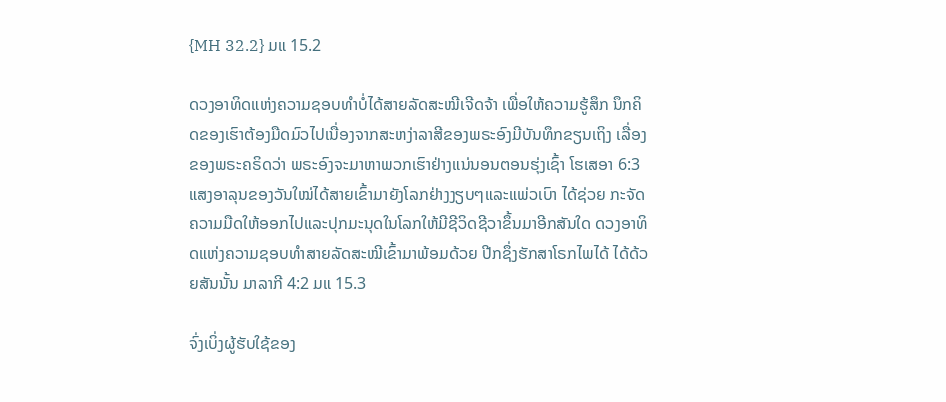{MH 32.2} ມແ 15.2

ດວງອາທິດແຫ່ງຄວາມຊອບທໍາບໍ່ໄດ້ສາຍລັດສະໝີເຈີດຈ້າ ເພື່ອໃຫ້ຄວາມຮູ້ສຶກ ນຶກຄິດຂອງເຮົາຕ້ອງມືດມົວໄປເນື່ອງຈາກສະຫງ່າລາສີຂອງພຣະອົງມີບັນທຶກຂຽນເຖິງ ເລື່ອງຂອງພຣະຄຣິດວ່າ ພຣະອົງຈະມາຫາພວກເຮົາຢ່າງແນ່ນອນຕອນຮຸ່ງເຊົ້າ ໂຮເສອາ 6:3 ແສງອາລຸນຂອງວັນໃໝ່ໄດ້ສາຍເຂົ້າມາຍັງໂລກຢ່າງງຽບໆແລະແພ່ວເບົາ ໄດ້ຊ່ວຍ ກະຈັດຄວາມມືດໃຫ້ອອກໄປແລະປຸກມະນຸດໃນໂລກໃຫ້ມີຊີວິດຊີວາຂຶ້ນມາອີກສັນໃດ ດວງອາທິດແຫ່ງຄວາມຊອບທໍາສາຍລັດສະໝີເຂົ້າມາພ້ອມດ້ວຍ ປີກຊຶ່ງຮັກສາໂຣກໄພໄດ້ ໄດ້ດ້ວຍສັນນັ້ນ ມາລາກີ 4:2 ມແ 15.3

ຈົ່ງເບິ່ງຜູ້ຮັບໃຊ້ຂອງ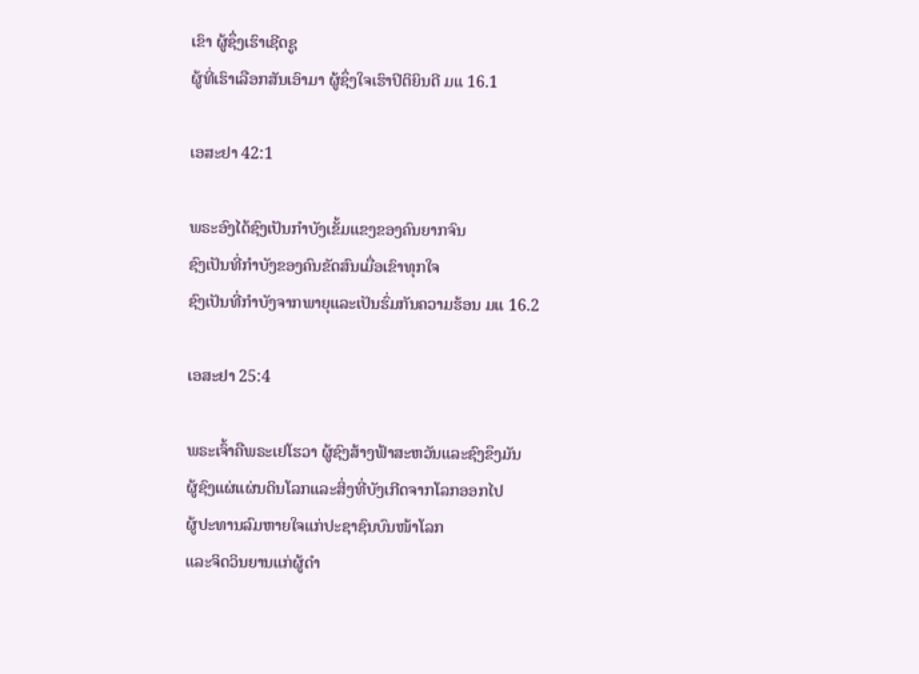ເຂົາ ຜູ້ຊຶ່ງເຮົາເຊີດຊູ
ຜູ້ທີ່ເຮົາເລືອກສັນເອົາມາ ຜູ້ຊຶ່ງໃຈເຮົາປິຕິຍິນດີ ມແ 16.1

ເອສະຢາ 42:1

ພຣະອົງໄດ້ຊົງເປັນກໍາບັງເຂັ້ມແຂງຂອງຄົນຍາກຈົນ
ຊົງເປັນທີ່ກໍາບັງຂອງຄົນຂັດສົນເມື່ອເຂົາທຸກໃຈ
ຊົງເປັນທີ່ກໍາບັງຈາກພາຍຸແລະເປັນຮົ່ມກັນຄວາມຮ້ອນ ມແ 16.2

ເອສະຢາ 25:4

ພຣະເຈົ້າຄືພຣະເຢໂຮວາ ຜູ້ຊົງສ້າງຟ້າສະຫວັນແລະຊົງຂຶງມັນ
ຜູ້ຊົງແຜ່ແຜ່ນດິນໂລກແລະສິ່ງທີ່ບັງເກີດຈາກໂລກອອກໄປ
ຜູ້ປະທານລົມຫາຍໃຈແກ່ປະຊາຊົນບົນໜ້າໂລກ
ແລະຈິດວິນຍານແກ່ຜູ້ດໍາ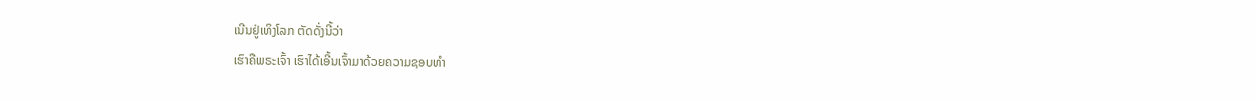ເນີນຢູ່ເທິງໂລກ ຕັດດັ່ງນີ້ວ່າ
ເຮົາຄືພຣະເຈົ້າ ເຮົາໄດ້ເອີ້ນເຈົ້າມາດ້ວຍຄວາມຊອບທໍາ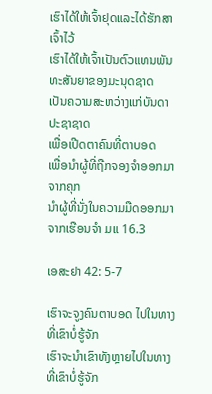ເຮົາໄດ້ໃຫ້ເຈົ້າຢຸດແລະໄດ້ຮັກສາເຈົ້າໄວ້
ເຮົາໄດ້ໃຫ້ເຈົ້າເປັນຕົວແທນພັນທະສັນຍາຂອງມະນຸດຊາດ
ເປັນຄວາມສະຫວ່າງແກ່ບັນດາປະຊາຊາດ
ເພື່ອເປີດຕາຄົນທີ່ຕາບອດ
ເພື່ອນໍາຜູ້ທີ່ຖືກຈອງຈໍາອອກມາຈາກຄຸກ
ນໍາຜູ້ທີ່ນັ່ງໃນຄວາມມືດອອກມາຈາກເຮືອນຈໍາ ມແ 16.3

ເອສະຢາ 42: 5-7

ເຮົາຈະຈູງຄົນຕາບອດ ໄປໃນທາງທີ່ເຂົາບໍ່ຮູ້ຈັກ
ເຮົາຈະນໍາເຂົາທັງຫຼາຍໄປໃນທາງທີ່ເຂົາບໍ່ຮູ້ຈັກ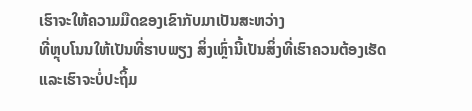ເຮົາຈະໃຫ້ຄວາມມືດຂອງເຂົາກັບມາເປັນສະຫວ່າງ
ທີ່ຫຼຸບໂນນໃຫ້ເປັນທີ່ຮາບພຽງ ສິ່ງເຫຼົ່ານີ້ເປັນສິ່ງທີ່ເຮົາຄວນຕ້ອງເຮັດ
ແລະເຮົາຈະບໍ່ປະຖິ້ມ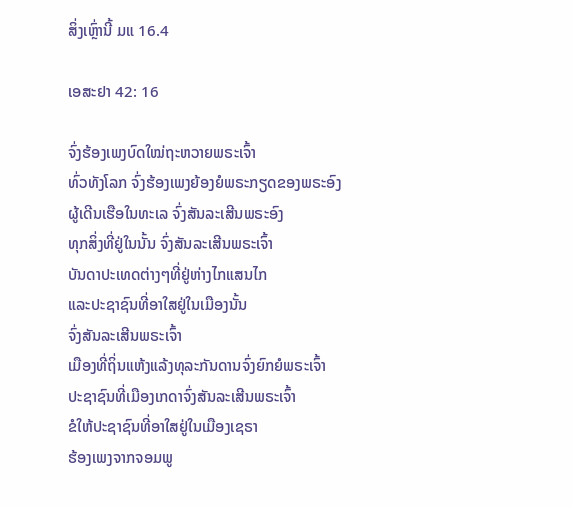ສິ່ງເຫຼົ່ານີ້ ມແ 16.4

ເອສະຢາ 42: 16

ຈົ່ງຮ້ອງເພງບົດໃໝ່ຖະຫວາຍພຣະເຈົ້າ
ທົ່ວທັງໂລກ ຈົ່ງຮ້ອງເພງຍ້ອງຍໍພຣະກຽດຂອງພຣະອົງ
ຜູ້ເດີນເຮືອໃນທະເລ ຈົ່ງສັນລະເສີນພຣະອົງ
ທຸກສິ່ງທີ່ຢູ່ໃນນັ້ນ ຈົ່ງສັນລະເສີນພຣະເຈົ້າ
ບັນດາປະເທດຕ່າງໆທີ່ຢູ່ຫ່າງໄກແສນໄກ
ແລະປະຊາຊົນທີ່ອາໃສຢູ່ໃນເມືອງນັ້ນ
ຈົ່ງສັນລະເສີນພຣະເຈົ້າ
ເມືອງທີ່ຖິ່ນແຫ້ງແລ້ງທຸລະກັນດານຈົ່ງຍົກຍໍພຣະເຈົ້າ
ປະຊາຊົນທີ່ເມືອງເກດາຈົ່ງສັນລະເສີນພຣະເຈົ້າ
ຂໍໃຫ້ປະຊາຊົນທີ່ອາໃສຢູ່ໃນເມືອງເຊຣາ
ຮ້ອງເພງຈາກຈອມພູ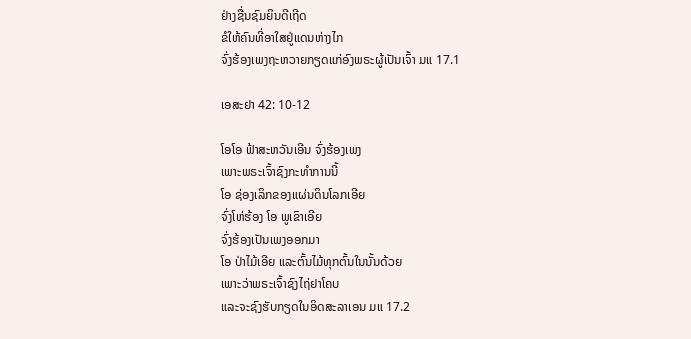ຢ່າງຊື່ນຊົມຍິນດີເຖີດ
ຂໍໃຫ້ຄົນທີ່ອາໃສຢູ່ແດນຫ່າງໄກ
ຈົ່ງຮ້ອງເພງຖະຫວາຍກຽດແກ່ອົງພຣະຜູ້ເປັນເຈົ້າ ມແ 17.1

ເອສະຢາ 42: 10-12

ໂອໂອ ຟ້າສະຫວັນເອີນ ຈົ່ງຮ້ອງເພງ
ເພາະພຣະເຈົ້າຊົງກະທໍາການນີ້
ໂອ ຊ່ອງເລິກຂອງແຜ່ນດິນໂລກເອີຍ
ຈົ່ງໂຫ່ຮ້ອງ ໂອ ພູເຂົາເອີຍ
ຈົ່ງຮ້ອງເປັນເພງອອກມາ
ໂອ ປ່າໄມ້ເອີຍ ແລະຕົ້ນໄມ້ທຸກຕົ້ນໃນນັ້ນດ້ວຍ
ເພາະວ່າພຣະເຈົ້າຊົງໄຖ່ຢາໂຄບ
ແລະຈະຊົງຮັບກຽດໃນອິດສະລາເອນ ມແ 17.2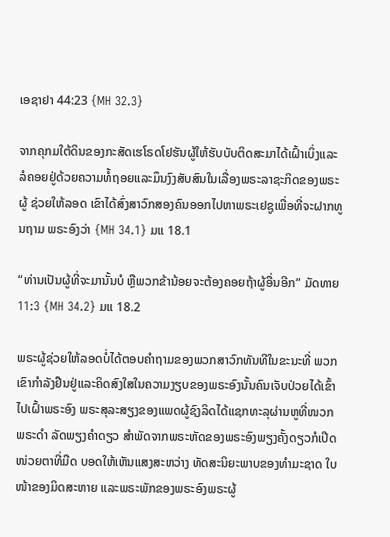ເອຊາຢາ 44:23 {MH 32.3}

ຈາກຄຸກມໃຕ້ດິນຂອງກະສັດເຮໂຣດໂຢຮັນຜູ້ໃຫ້ຮັບບັບຕິດສະມາໄດ້ເຝົ້າເບິ່ງແລະ ລໍຄອຍຢູ່ດ້ວຍຄວາມທໍ້ຖອຍແລະມຶນງົງສັບສົນໃນເລື່ອງພຣະລາຊະກິດຂອງພຣະຜູ້ ຊ່ວຍໃຫ້ລອດ ເຂົາໄດ້ສົ່ງສາວົກສອງຄົນອອກໄປຫາພຣະເຢຊູເພື່ອທີ່ຈະຝາກທູນຖາມ ພຣະອົງວ່າ {MH 34.1} ມແ 18.1

“ທ່ານເປັນຜູ້ທີ່ຈະມານັ້ນບໍ ຫຼືພວກຂ້ານ້ອຍຈະຕ້ອງຄອຍຖ້າຜູ້ອື່ນອີກ” ມັດທາຍ 11:3 {MH 34.2} ມແ 18.2

ພຣະຜູ້ຊ່ວຍໃຫ້ລອດບໍ່ໄດ້ຕອບຄໍາຖາມຂອງພວກສາວົກທັນທີໃນຂະນະທີ່ ພວກເຂົາກໍາລັງຢືນຢູ່ແລະຄິດສົງໃສໃນຄວາມງຽບຂອງພຣະອົງນັ້ນຄົນເຈັບປ່ວຍໄດ້ເຂົ້າ ໄປເຝົ້າພຣະອົງ ພຣະສຸລະສຽງຂອງແພດຜູ້ຊົງລິດໄດ້ແຊກທະລຸຜ່ານຫູທີ່ໜວກ ພຣະດໍາ ລັດພຽງຄໍາດຽວ ສໍາພັດຈາກພຣະຫັດຂອງພຣະອົງພຽງຄັ້ງດຽວກໍເປີດໜ່ວຍຕາທີ່ມືດ ບອດໃຫ້ເຫັນແສງສະຫວ່າງ ທັດສະນິຍະພາບຂອງທໍາມະຊາດ ໃບໜ້າຂອງມິດສະຫາຍ ແລະພຣະພັກຂອງພຣະອົງພຣະຜູ້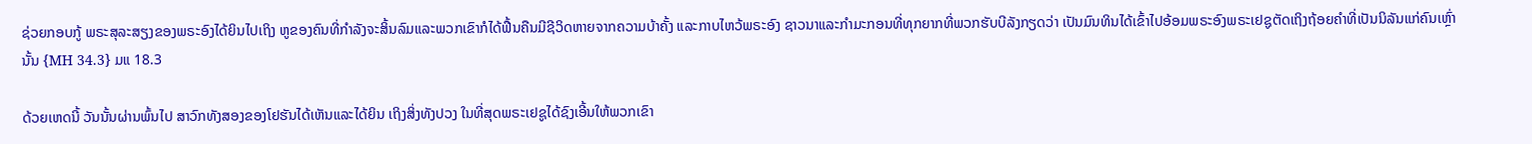ຊ່ວຍກອບກູ້ ພຣະສຸລະສຽງຂອງພຣະອົງໄດ້ຍິນໄປເຖິງ ຫູຂອງຄົນທີ່ກໍາລັງຈະສິ້ນລົມແລະພວກເຂົາກໍໄດ້ຟື້ນຄືນມີຊີວິດຫາຍຈາກຄວາມບ້າຄັ້ງ ແລະກາບໄຫວ້ພຣະອົງ ຊາວນາແລະກໍາມະກອນທີ່ທຸກຍາກທີ່ພວກຮັບບີລັງກຽດວ່າ ເປັນມົນທິນໄດ້ເຂົ້າໄປອ້ອມພຣະອົງພຣະເຢຊູຕັດເຖິງຖ້ອຍຄໍາທີ່ເປັນນິລັນແກ່ຄົນເຫຼົ່ານັ້ນ {MH 34.3} ມແ 18.3

ດ້ວຍເຫດນີ້ ວັນນັ້ນຜ່ານພົ້ນໄປ ສາວົກທັງສອງຂອງໂຢຮັນໄດ້ເຫັນແລະໄດ້ຍິນ ເຖິງສິ່ງທັງປວງ ໃນທີ່ສຸດພຣະເຢຊູໄດ້ຊົງເອີ້ນໃຫ້ພວກເຂົາ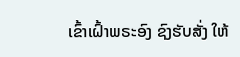ເຂົ້າເຝົ້າພຣະອົງ ຊົງຮັບສັ່ງ ໃຫ້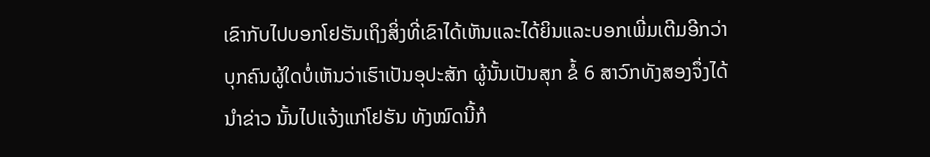ເຂົາກັບໄປບອກໂຢຮັນເຖິງສິ່ງທີ່ເຂົາໄດ້ເຫັນແລະໄດ້ຍິນແລະບອກເພີ່ມເຕີມອີກວ່າ ບຸກຄົນຜູ້ໃດບໍ່ເຫັນວ່າເຮົາເປັນອຸປະສັກ ຜູ້ນັ້ນເປັນສຸກ ຂໍ້ 6 ສາວົກທັງສອງຈຶ່ງໄດ້ນໍາຂ່າວ ນັ້ນໄປແຈ້ງແກ່ໂຢຮັນ ທັງໝົດນີ້ກໍ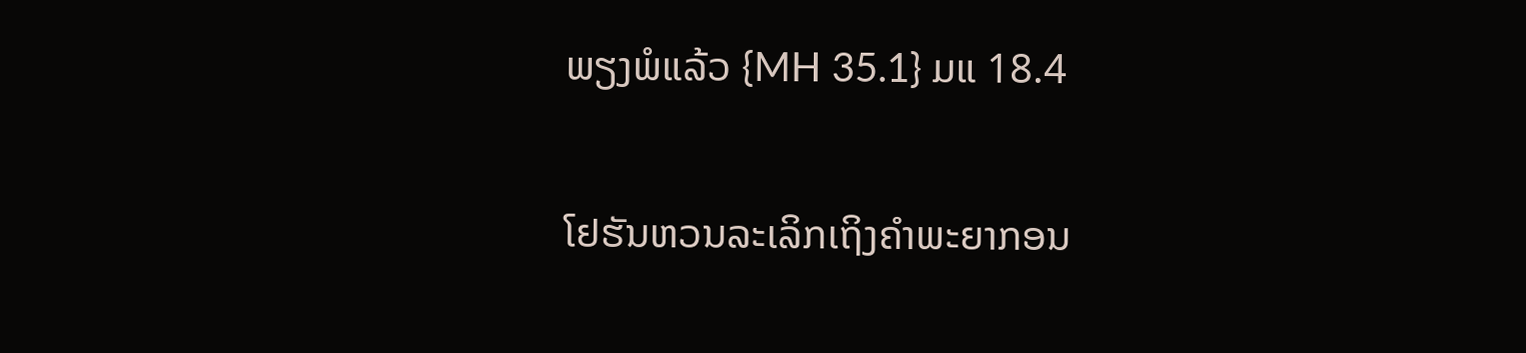ພຽງພໍແລ້ວ {MH 35.1} ມແ 18.4

ໂຢຮັນຫວນລະເລິກເຖິງຄໍາພະຍາກອນ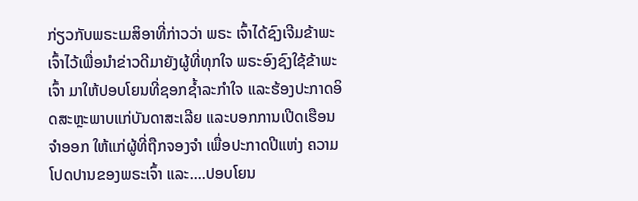ກ່ຽວກັບພຣະເມສິອາທີ່ກ່າວວ່າ ພຣະ ເຈົ້າໄດ້ຊົງເຈີມຂ້າພະເຈົ້າໄວ້ເພື່ອນໍາຂ່າວດີມາຍັງຜູ້ທີ່ທຸກໃຈ ພຣະອົງຊົງໃຊ້ຂ້າພະເຈົ້າ ມາໃຫ້ປອບໂຍນທີ່ຊອກຊໍ້າລະກໍາໃຈ ແລະຮ້ອງປະກາດອິດສະຫຼະພາບແກ່ບັນດາສະເລີຍ ແລະບອກການເປີດເຮືອນຈໍາອອກ ໃຫ້ແກ່ຜູ້ທີ່ຖືກຈອງຈໍາ ເພື່ອປະກາດປີແຫ່ງ ຄວາມໂປດປານຂອງພຣະເຈົ້າ ແລະ....ປອບໂຍນ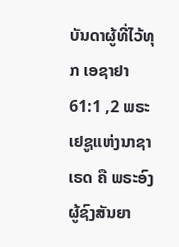ບັນດາຜູ້ທີ່ໄວ້ທຸກ ເອຊາຢາ 61:1 ,2 ພຣະເຢຊູແຫ່ງນາຊາເຣດ ຄື ພຣະອົງຜູ້ຊົງສັນຍາ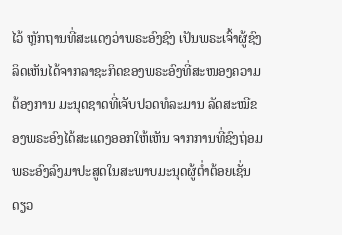ໄວ້ ຫຼັກຖານທີ່ສະແດງວ່າພຣະອົງຊົງ ເປັນພຣະເຈົ້າຜູ້ຊົງລິດເຫັນໄດ້ຈາກລາຊະກິດຂອງພຣະອົງທີ່ສະໜອງຄວາມຕ້ອງການ ມະນຸດຊາດທີ່ເຈັບປວດທໍລະມານ ລັດສະໝີຂອງພຣະອົງໄດ້ສະແດງອອກໃຫ້ເຫັນ ຈາກການທີ່ຊົງຖ່ອມພຣະອົງລົງມາປະສູດໃນສະພາບມະນຸດຜູ້ຕໍ່າຕ້ອຍເຊັ່ນດຽວ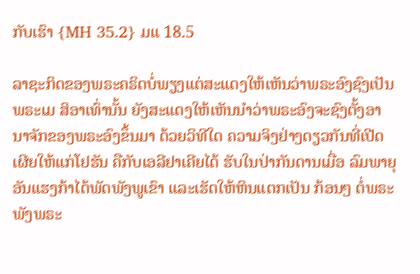ກັບເຮົາ {MH 35.2} ມແ 18.5

ລາຊະກິດຂອງພຣະຄຣິດບໍ່ພຽງແຕ່ສະແດງໃຫ້ເຫັນວ່າພຣະອົງຊົງເປັນພຣະເມ ສິອາເທົ່ານັ້ນ ຍັງສະແດງໃຫ້ເຫັນນໍາວ່າພຣະອົງຈະຊົງຕັ້ງອານາຈັກຂອງພຣະອົງຂຶ້ນມາ ດ້ວຍວິທີໃດ ຄວາມຈິງຢ່າງດຽວກັນທີ່ເປີດເຜີຍໃຫ້ແກ່ໂຢຮັນ ຄືກັບເອລີຢາເຄີຍໄດ້ ຮັບໃນປ່າກັນດານເມື່ອ ລົມພາຍຸອັນແຮງກ້າໄດ້ພັດພັງພູເຂົາ ແລະເຮັດໃຫ້ຫິນແຕກເປັນ ກ້ອນໆ ຕໍ່ພຣະພັງພຣະ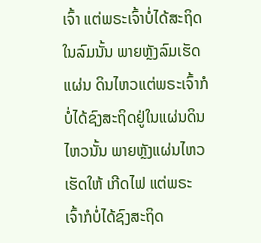ເຈົ້າ ແຕ່ພຣະເຈົ້າບໍ່ໄດ້ສະຖິດໃນລົມນັ້ນ ພາຍຫຼັງລົມເຮັດແຜ່ນ ດິນໄຫວແຕ່ພຣະເຈົ້າກໍບໍ່ໄດ້ຊົງສະຖິດຢູ່ໃນແຜ່ນດິນໄຫວນັ້ນ ພາຍຫຼັງແຜ່ນໄຫວເຮັດໃຫ້ ເກີດໄຟ ແຕ່ພຣະເຈົ້າກໍບໍ່ໄດ້ຊົງສະຖິດ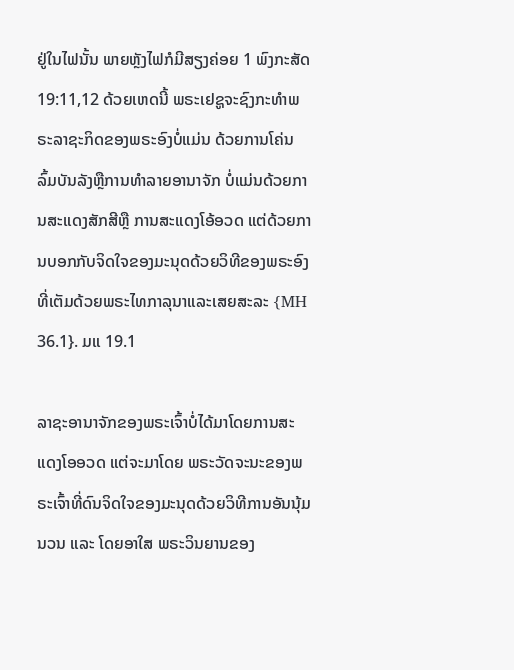ຢູ່ໃນໄຟນັ້ນ ພາຍຫຼັງໄຟກໍມີສຽງຄ່ອຍ 1 ພົງກະສັດ 19:11,12 ດ້ວຍເຫດນີ້ ພຣະເຢຊູຈະຊົງກະທຳພຣະລາຊະກິດຂອງພຣະອົງບໍ່ແມ່ນ ດ້ວຍການໂຄ່ນລົ້ມບັນລັງຫຼືການທໍາລາຍອານາຈັກ ບໍ່ແມ່ນດ້ວຍການສະແດງສັກສີຫຼື ການສະແດງໂອ້ອວດ ແຕ່ດ້ວຍການບອກກັບຈິດໃຈຂອງມະນຸດດ້ວຍວິທີຂອງພຣະອົງ ທີ່ເຕັມດ້ວຍພຣະໄທກາລຸນາແລະເສຍສະລະ {MH 36.1}. ມແ 19.1

ລາຊະອານາຈັກຂອງພຣະເຈົ້າບໍ່ໄດ້ມາໂດຍການສະແດງໂອອວດ ແຕ່ຈະມາໂດຍ ພຣະວັດຈະນະຂອງພຣະເຈົ້າທີ່ດົນຈິດໃຈຂອງມະນຸດດ້ວຍວິທີການອັນນຸ້ມນວນ ແລະ ໂດຍອາໃສ ພຣະວິນຍານຂອງ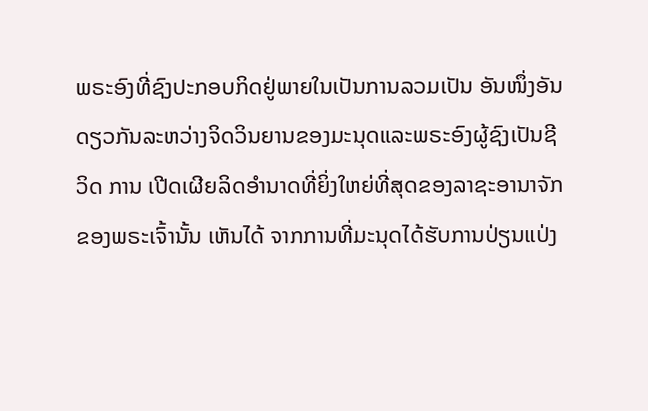ພຣະອົງທີ່ຊົງປະກອບກິດຢູ່ພາຍໃນເປັນການລວມເປັນ ອັນໜຶ່ງອັນດຽວກັນລະຫວ່າງຈິດວິນຍານຂອງມະນຸດແລະພຣະອົງຜູ້ຊົງເປັນຊີວິດ ການ ເປີດເຜີຍລິດອຳນາດທີ່ຍິ່ງໃຫຍ່ທີ່ສຸດຂອງລາຊະອານາຈັກຂອງພຣະເຈົ້ານັ້ນ ເຫັນໄດ້ ຈາກການທີ່ມະນຸດໄດ້ຮັບການປ່ຽນແປ່ງ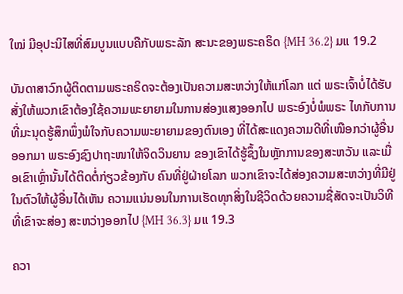ໃໝ່ ມີອຸປະນິໄສທີ່ສົມບູນແບບຄືກັບພຣະລັກ ສະນະຂອງພຣະຄຣິດ {MH 36.2} ມແ 19.2

ບັນດາສາວົກຜູ້ຕິດຕາມພຣະຄຣິດຈະຕ້ອງເປັນຄວາມສະຫວ່າງໃຫ້ແກ່ໂລກ ແຕ່ ພຣະເຈົ້າບໍ່ໄດ້ຮັບສັ່ງໃຫ້ພວກເຂົາຕ້ອງໃຊ້ຄວາມພະຍາຍາມໃນການສ່ອງແສງອອກໄປ ພຣະອົງບໍ່ພໍພຣະ ໄທກັບການທີ່ມະນຸດຮູ້ສຶກພຶ່ງພໍໃຈກັບຄວາມພະຍາຍາມຂອງຕົນເອງ ທີ່ໄດ້ສະແດງຄວາມດີທີ່ເໜືອກວ່າຜູ້ອື່ນອອກມາ ພຣະອົງຊົງປາຖະໜາໃຫ້ຈິດວິນຍານ ຂອງເຂົາໄດ້ຮູ້ຊຶ້ງໃນຫຼັກການຂອງສະຫວັນ ແລະເມື່ອເຂົາເຫຼົ່ານັ້ນໄດ້ຕິດຕໍ່ກ່ຽວຂ້ອງກັບ ຄົນທີ່ຢູ່ຝ່າຍໂລກ ພວກເຂົາຈະໄດ້ສ່ອງຄວາມສະຫວ່າງທີ່ມີຢູ່ໃນຕົວໃຫ້ຜູ້ອື່ນໄດ້ເຫັນ ຄວາມແນ່ນອນໃນການເຮັດທຸກສິ່ງໃນຊີວິດດ້ວຍຄວາມຊື່ສັດຈະເປັນວິທີທີ່ເຂົາຈະສ່ອງ ສະຫວ່າງອອກໄປ {MH 36.3} ມແ 19.3

ຄວາ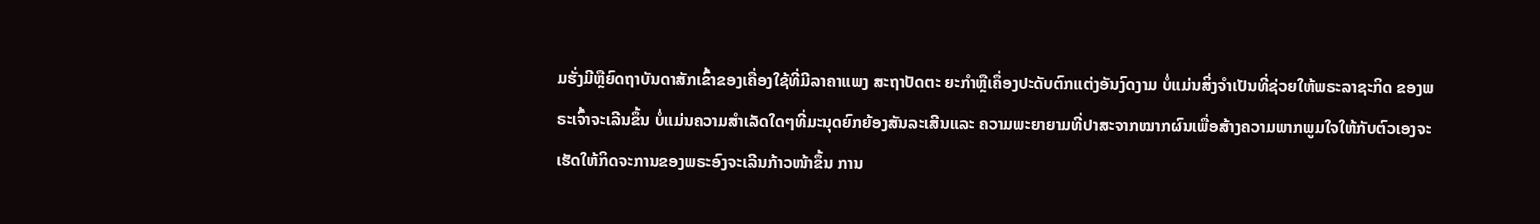ມຮັ່ງມີຫຼືຍົດຖາບັນດາສັກເຂົ້າຂອງເຄື່ອງໃຊ້ທີ່ມີລາຄາແພງ ສະຖາປັດຕະ ຍະກຳຫຼືເຄຶ່ອງປະດັບຕົກແຕ່ງອັນງົດງາມ ບໍ່ແມ່ນສິ່ງຈຳເປັນທີ່ຊ່ວຍໃຫ້ພຣະລາຊະກິດ ຂອງພຣະເຈົ້າຈະເລີນຂຶ້ນ ບໍ່ແມ່ນຄວາມສຳເລັດໃດໆທີ່ມະນຸດຍົກຍ້ອງສັນລະເສີນແລະ ຄວາມພະຍາຍາມທີ່ປາສະຈາກໝາກຜົນເພື່ອສ້າງຄວາມພາກພູມໃຈໃຫ້ກັບຕົວເອງຈະ ເຮັດໃຫ້ກິດຈະການຂອງພຣະອົງຈະເລີນກ້າວໜ້າຂຶ້ນ ການ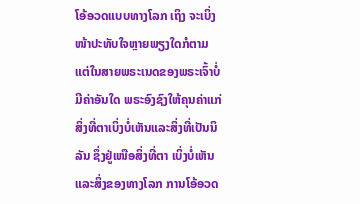ໂອ້ອວດແບບທາງໂລກ ເຖິງ ຈະເບິ່ງໜ້າປະທັບໃຈຫຼາຍພຽງໃດກໍຕາມແຕ່ໃນສາຍພຣະເນດຂອງພຣະເຈົ້າບໍ່ມີຄ່າອັນໃດ ພຣະອົງຊົງໃຫ້ຄຸນຄ່າແກ່ສິ່ງທີ່ຕາເບິ່ງບໍ່ເຫັນແລະສິ່ງທີ່ເປັນນິລັນ ຊຶ່ງຢູ່ເໜືອສິ່ງທີ່ຕາ ເບິ່ງບໍ່ເຫັນແລະສິ່ງຂອງທາງໂລກ ການໂອ້ອວດ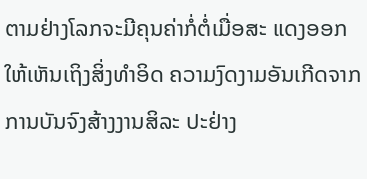ຕາມຢ່າງໂລກຈະມີຄຸນຄ່າກໍ່ຕໍ່ເມື່ອສະ ແດງອອກໃຫ້ເຫັນເຖິງສິ່ງທໍາອິດ ຄວາມງົດງາມອັນເກີດຈາກການບັນຈົງສ້າງງານສິລະ ປະຢ່າງ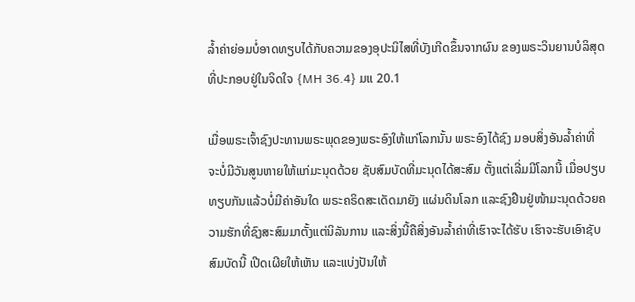ລ້ຳຄ່າຍ່ອມບໍ່ອາດທຽບໄດ້ກັບຄວາມຂອງອຸປະນິໄສທີ່ບັງເກີດຂຶ້ນຈາກຜົນ ຂອງພຣະວິນຍານບໍລິສຸດທີ່ປະກອບຢູ່ໃນຈິດໃຈ {MH 36.4} ມແ 20.1

ເມື່ອພຣະເຈົ້າຊົງປະທານພຣະພຸດຂອງພຣະອົງໃຫ້ແກ່ໂລກນັ້ນ ພຣະອົງໄດ້ຊົງ ມອບສິ່ງອັນລໍ້າຄ່າທີ່ຈະບໍ່ມີວັນສູນຫາຍໃຫ້ແກ່ມະນຸດດ້ວຍ ຊັບສົມບັດທີ່ມະນຸດໄດ້ສະສົມ ຕັ້ງແຕ່ເລີ່ມມີໂລກນີ້ ເມື່ອປຽບທຽບກັນແລ້ວບໍ່ມີຄ່າອັນໃດ ພຣະຄຣິດສະເດັດມາຍັງ ແຜ່ນດິນໂລກ ແລະຊົງຢືນຢູ່ໜ້າມະນຸດດ້ວຍຄວາມຮັກທີ່ຊົງສະສົມມາຕັ້ງແຕ່ນິລັນການ ແລະສິ່ງນີ້ຄືສິ່ງອັນລ້ຳຄ່າທີ່ເຮົາຈະໄດ້ຮັບ ເຮົາຈະຮັບເອົາຊັບສົມບັດນີ້ ເປີດເຜີຍໃຫ້ເຫັນ ແລະແບ່ງປັນໃຫ້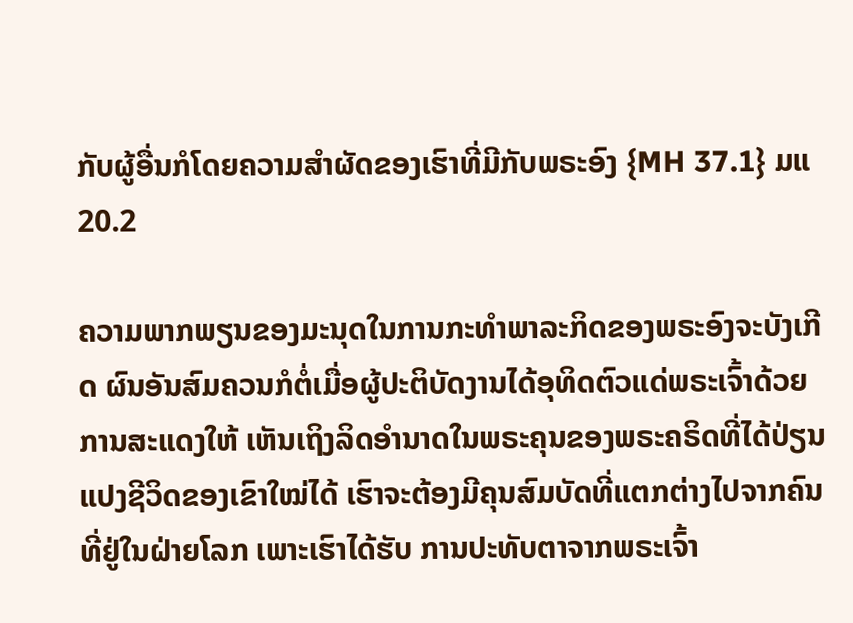ກັບຜູ້ອື່ນກໍໂດຍຄວາມສຳຜັດຂອງເຮົາທີ່ມີກັບພຣະອົງ {MH 37.1} ມແ 20.2

ຄວາມພາກພຽນຂອງມະນຸດໃນການກະທຳພາລະກິດຂອງພຣະອົງຈະບັງເກີດ ຜົນອັນສົມຄວນກໍຕໍ່ເມື່ອຜູ້ປະຕິບັດງານໄດ້ອຸທິດຕົວແດ່ພຣະເຈົ້າດ້ວຍການສະແດງໃຫ້ ເຫັນເຖິງລິດອໍານາດໃນພຣະຄຸນຂອງພຣະຄຣິດທີ່ໄດ້ປ່ຽນແປງຊີວິດຂອງເຂົາໃໝ່ໄດ້ ເຮົາຈະຕ້ອງມີຄຸນສົມບັດທີ່ແຕກຕ່າງໄປຈາກຄົນທີ່ຢູ່ໃນຝ່າຍໂລກ ເພາະເຮົາໄດ້ຮັບ ການປະທັບຕາຈາກພຣະເຈົ້າ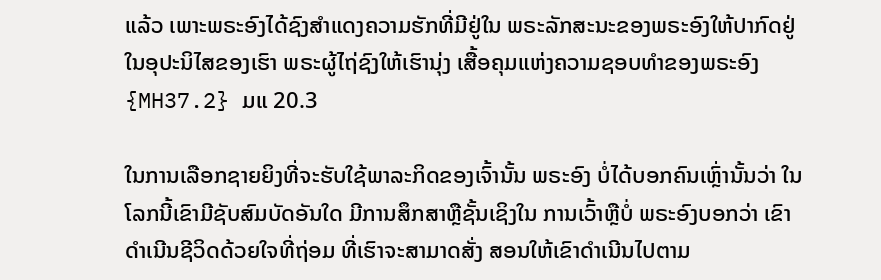ແລ້ວ ເພາະພຣະອົງໄດ້ຊົງສໍາແດງຄວາມຮັກທີ່ມີຢູ່ໃນ ພຣະລັກສະນະຂອງພຣະອົງໃຫ້ປາກົດຢູ່ໃນອຸປະນິໄສຂອງເຮົາ ພຣະຜູ້ໄຖ່ຊົງໃຫ້ເຮົານຸ່ງ ເສື້ອຄຸມແຫ່ງຄວາມຊອບທຳຂອງພຣະອົງ{MH37.2} ມແ 20.3

ໃນການເລືອກຊາຍຍິງທີ່ຈະຮັບໃຊ້ພາລະກິດຂອງເຈົ້ານັ້ນ ພຣະອົງ ບໍ່ໄດ້ບອກຄົນເຫຼົ່ານັ້ນວ່າ ໃນໂລກນີ້ເຂົາມີຊັບສົມບັດອັນໃດ ມີການສຶກສາຫຼືຊັ້ນເຊິງໃນ ການເວົ້າຫຼືບໍ່ ພຣະອົງບອກວ່າ ເຂົາດຳເນີນຊີວິດດ້ວຍໃຈທີ່ຖ່ອມ ທີ່ເຮົາຈະສາມາດສັ່ງ ສອນໃຫ້ເຂົາດຳເນີນໄປຕາມ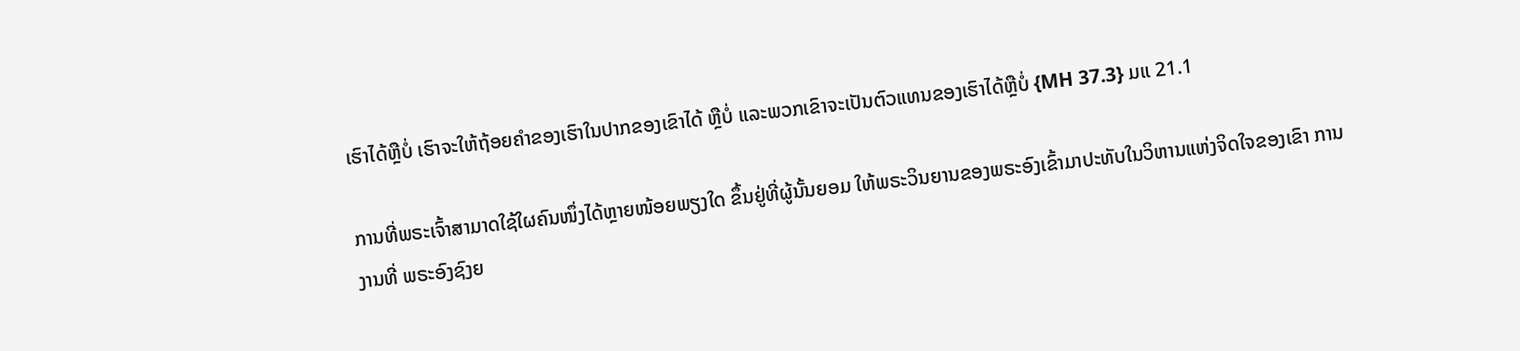ເຮົາໄດ້ຫຼືບໍ່ ເຮົາຈະໃຫ້ຖ້ອຍຄຳຂອງເຮົາໃນປາກຂອງເຂົາໄດ້ ຫຼືບໍ່ ແລະພວກເຂົາຈະເປັນຕົວແທນຂອງເຮົາໄດ້ຫຼືບໍ່ {MH 37.3} ມແ 21.1

ການທີ່ພຣະເຈົ້າສາມາດໃຊ້ໃຜຄົນໜຶ່ງໄດ້ຫຼາຍໜ້ອຍພຽງໃດ ຂຶ້ນຢູ່ທີ່ຜູ້ນັ້ນຍອມ ໃຫ້ພຣະວິນຍານຂອງພຣະອົງເຂົ້າມາປະທັບໃນວິຫານແຫ່ງຈິດໃຈຂອງເຂົາ ການງານທີ່ ພຣະອົງຊົງຍ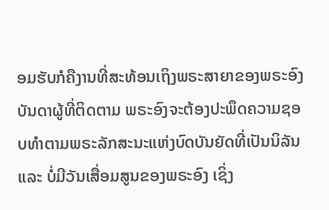ອມຮັບກໍຄືງານທີ່ສະທ້ອນເຖິງພຣະສາຍາຂອງພຣະອົງ ບັນດາຜູ້ທີ່ຕິດຕາມ ພຣະອົງຈະຕ້ອງປະພຶດຄວາມຊອບທຳຕາມພຣະລັກສະນະແຫ່ງບົດບັນຍັດທີ່ເປັນນິລັນແລະ ບໍ່ມີວັນເສື່ອມສູນຂອງພຣະອົງ ເຊິ່ງ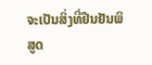ຈະເປັນສິ່ງທີ່ຢືນຢັນພິສູດ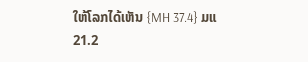ໃຫ້ໂລກໄດ້ເຫັນ {MH 37.4} ມແ 21.2